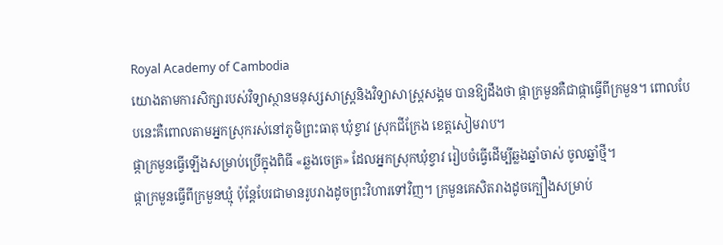Royal Academy of Cambodia
យោងតាមការសិក្សារបស់វិទ្យាស្ថានមនុស្សសាស្ត្រនិងវិទ្យាសាស្ត្រសង្គម បានឱ្យដឹងថា ផ្កាក្រមួនគឺជាផ្កាធ្វើពីក្រមួន។ ពោលបែបនេះគឺពោលតាមអ្នកស្រុករស់នៅភូមិព្រះធាតុ ឃុំខ្វាវ ស្រុកជីក្រែង ខេត្តសៀមរាប។
ផ្កាក្រមួនធ្វើឡើងសម្រាប់ប្រើក្នុងពិធី «ឆ្លងចេត្រ» ដែលអ្នកស្រុកឃុំខ្វាវ រៀបចំធ្វើដើម្បីឆ្លងឆ្នាំចាស់ ចូលឆ្នាំថ្មី។
ផ្កាក្រមួនធ្វើពីក្រមួនឃ្មុំ ប៉ុន្តែបែរជាមានរូបរាងដូចព្រះវិហារទៅវិញ។ ក្រមួនគេសិតរាងដូចក្បឿងសម្រាប់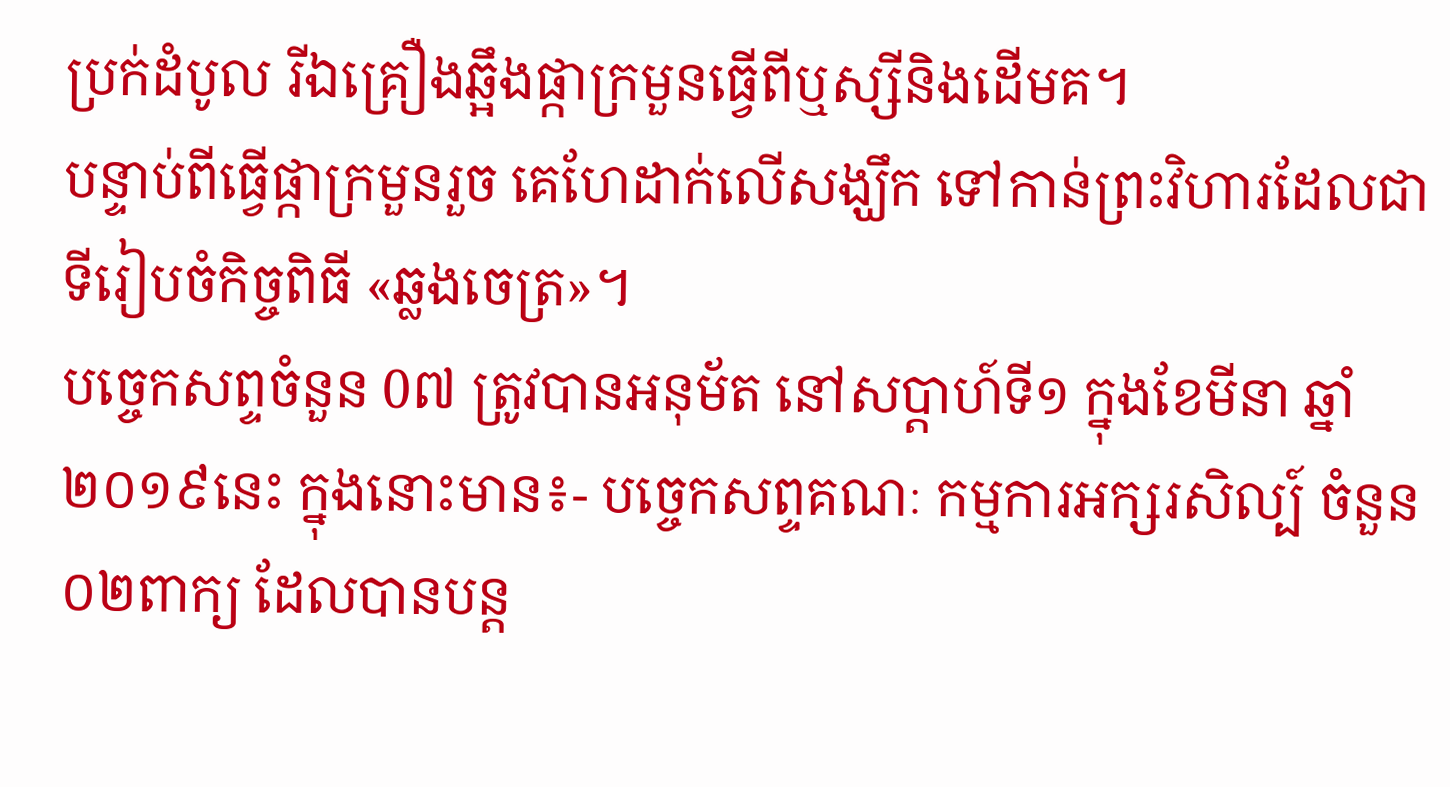ប្រក់ដំបូល រីឯគ្រឿងឆ្អឹងផ្កាក្រមួនធ្វើពីឬស្សីនិងដើមគ។
បន្ទាប់ពីធ្វើផ្កាក្រមួនរួច គេហែដាក់លើសង្ឃឹក ទៅកាន់ព្រះវិហារដែលជាទីរៀបចំកិច្ចពិធី «ឆ្លងចេត្រ»។
បច្ចេកសព្ទចំនួន 0៧ ត្រូវបានអនុម័ត នៅសប្តាហ៍ទី១ ក្នុងខែមីនា ឆ្នាំ២០១៩នេះ ក្នុងនោះមាន៖- បច្ចេកសព្ទគណៈ កម្មការអក្សរសិល្ប៍ ចំនួន០២ពាក្យ ដែលបានបន្ត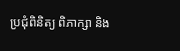ប្រជុំពិនិត្យ ពិភាក្សា និង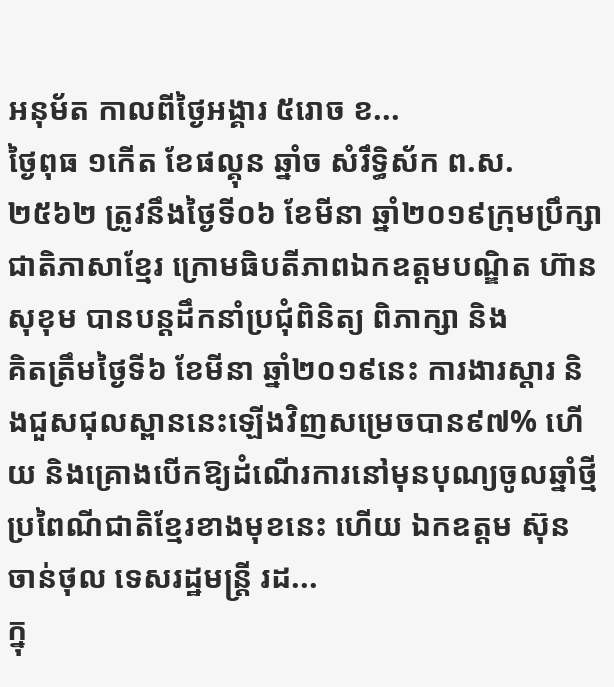អនុម័ត កាលពីថ្ងៃអង្គារ ៥រោច ខ...
ថ្ងៃពុធ ១កេីត ខែផល្គុន ឆ្នាំច សំរឹទ្ធិស័ក ព.ស.២៥៦២ ត្រូវនឹងថ្ងៃទី០៦ ខែមីនា ឆ្នាំ២០១៩ក្រុមប្រឹក្សាជាតិភាសាខ្មែរ ក្រោមធិបតីភាពឯកឧត្តមបណ្ឌិត ហ៊ាន សុខុម បានបន្តដឹកនាំប្រជុំពិនិត្យ ពិភាក្សា និង
គិតត្រឹមថ្ងៃទី៦ ខែមីនា ឆ្នាំ២០១៩នេះ ការងារស្តារ និងជួសជុលស្ពាននេះឡើងវិញសម្រេចបាន៩៧% ហើយ និងគ្រោងបើកឱ្យដំណើរការនៅមុនបុណ្យចូលឆ្នាំថ្មីប្រពៃណីជាតិខ្មែរខាងមុខនេះ ហើយ ឯកឧត្តម ស៊ុន ចាន់ថុល ទេសរដ្ឋមន្រ្តី រដ...
ក្នុ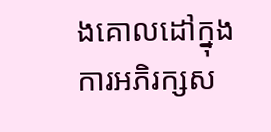ងគោលដៅក្នុងការអភិរក្សស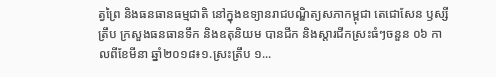ត្វព្រៃ និងធនធានធម្មជាតិ នៅក្នុងឧទ្យានរាជបណ្ឌិត្យសភាកម្ពុជា តេជោសែន ឫស្សីត្រឹប ក្រសួងធនធានទឹក និងឧតុនិយម បានជីក និងស្តារជីកស្រះធំៗចនួន ០៦ កាលពីខែមីនា ឆ្នាំ២០១៨៖១.ស្រះត្រឹប ១...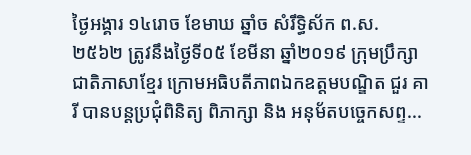ថ្ងៃអង្គារ ១៤រោច ខែមាឃ ឆ្នាំច សំរឹទ្ធិស័ក ព.ស.២៥៦២ ត្រូវនឹងថ្ងៃទី០៥ ខែមីនា ឆ្នាំ២០១៩ ក្រុមប្រឹក្សាជាតិភាសាខ្មែរ ក្រោមអធិបតីភាពឯកឧត្តមបណ្ឌិត ជួរ គារី បានបន្តប្រជុំពិនិត្យ ពិភាក្សា និង អនុម័តបច្ចេកសព្ទ...